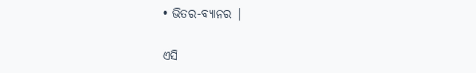• ଭିତର-ବ୍ୟାନର |

ଏସି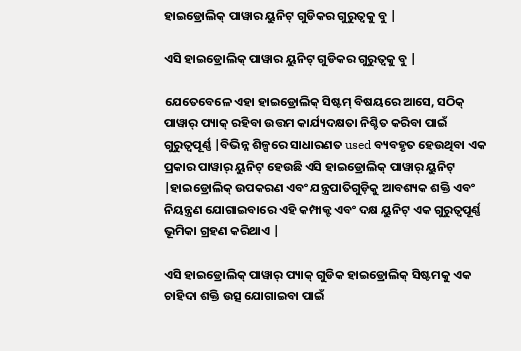ହାଇଡ୍ରୋଲିକ୍ ପାୱାର ୟୁନିଟ୍ ଗୁଡିକର ଗୁରୁତ୍ୱକୁ ବୁ |

ଏସି ହାଇଡ୍ରୋଲିକ୍ ପାୱାର ୟୁନିଟ୍ ଗୁଡିକର ଗୁରୁତ୍ୱକୁ ବୁ |

ଯେତେବେଳେ ଏହା ହାଇଡ୍ରୋଲିକ୍ ସିଷ୍ଟମ୍ ବିଷୟରେ ଆସେ, ସଠିକ୍ ପାୱାର୍ ପ୍ୟାକ୍ ରହିବା ଉତ୍ତମ କାର୍ଯ୍ୟଦକ୍ଷତା ନିଶ୍ଚିତ କରିବା ପାଇଁ ଗୁରୁତ୍ୱପୂର୍ଣ୍ଣ |ବିଭିନ୍ନ ଶିଳ୍ପରେ ସାଧାରଣତ used ବ୍ୟବହୃତ ହେଉଥିବା ଏକ ପ୍ରକାର ପାୱାର୍ ୟୁନିଟ୍ ହେଉଛି ଏସି ହାଇଡ୍ରୋଲିକ୍ ପାୱାର୍ ୟୁନିଟ୍ |ହାଇଡ୍ରୋଲିକ୍ ଉପକରଣ ଏବଂ ଯନ୍ତ୍ରପାତିଗୁଡ଼ିକୁ ଆବଶ୍ୟକ ଶକ୍ତି ଏବଂ ନିୟନ୍ତ୍ରଣ ଯୋଗାଇବାରେ ଏହି କମ୍ପାକ୍ଟ ଏବଂ ଦକ୍ଷ ୟୁନିଟ୍ ଏକ ଗୁରୁତ୍ୱପୂର୍ଣ୍ଣ ଭୂମିକା ଗ୍ରହଣ କରିଥାଏ |

ଏସି ହାଇଡ୍ରୋଲିକ୍ ପାୱାର୍ ପ୍ୟାକ୍ ଗୁଡିକ ହାଇଡ୍ରୋଲିକ୍ ସିଷ୍ଟମକୁ ଏକ ଚାହିଦା ଶକ୍ତି ଉତ୍ସ ଯୋଗାଇବା ପାଇଁ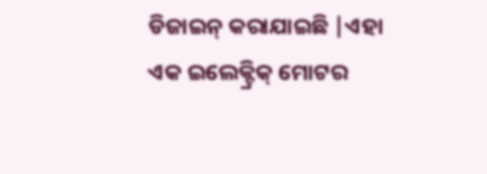ଡିଜାଇନ୍ କରାଯାଇଛି |ଏହା ଏକ ଇଲେକ୍ଟ୍ରିକ୍ ମୋଟର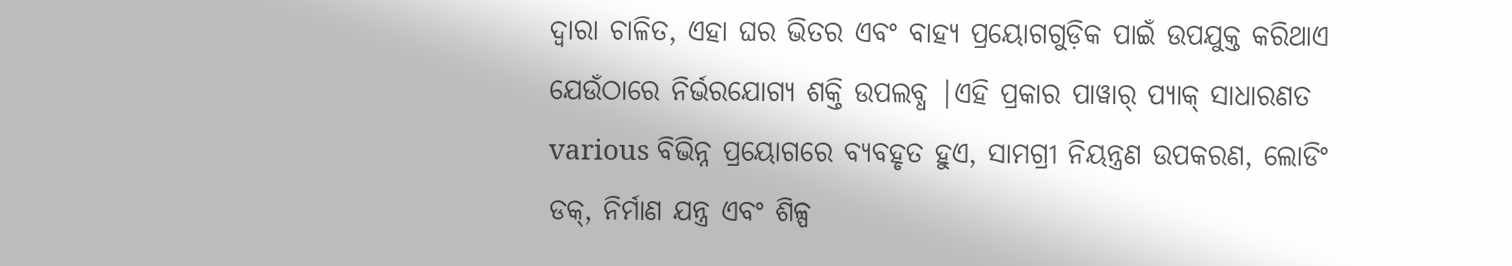ଦ୍ୱାରା ଚାଳିତ, ଏହା ଘର ଭିତର ଏବଂ ବାହ୍ୟ ପ୍ରୟୋଗଗୁଡ଼ିକ ପାଇଁ ଉପଯୁକ୍ତ କରିଥାଏ ଯେଉଁଠାରେ ନିର୍ଭରଯୋଗ୍ୟ ଶକ୍ତି ଉପଲବ୍ଧ |ଏହି ପ୍ରକାର ପାୱାର୍ ପ୍ୟାକ୍ ସାଧାରଣତ various ବିଭିନ୍ନ ପ୍ରୟୋଗରେ ବ୍ୟବହୃତ ହୁଏ, ସାମଗ୍ରୀ ନିୟନ୍ତ୍ରଣ ଉପକରଣ, ଲୋଡିଂ ଡକ୍, ନିର୍ମାଣ ଯନ୍ତ୍ର ଏବଂ ଶିଳ୍ପ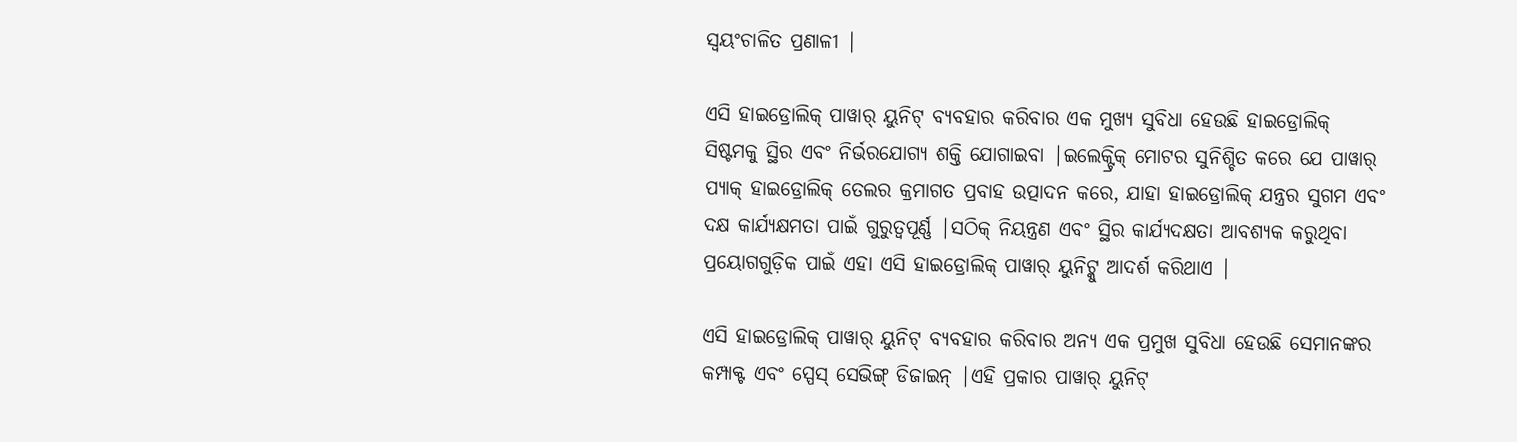ସ୍ୱୟଂଚାଳିତ ପ୍ରଣାଳୀ |

ଏସି ହାଇଡ୍ରୋଲିକ୍ ପାୱାର୍ ୟୁନିଟ୍ ବ୍ୟବହାର କରିବାର ଏକ ମୁଖ୍ୟ ସୁବିଧା ହେଉଛି ହାଇଡ୍ରୋଲିକ୍ ସିଷ୍ଟମକୁ ସ୍ଥିର ଏବଂ ନିର୍ଭରଯୋଗ୍ୟ ଶକ୍ତି ଯୋଗାଇବା |ଇଲେକ୍ଟ୍ରିକ୍ ମୋଟର ସୁନିଶ୍ଚିତ କରେ ଯେ ପାୱାର୍ ପ୍ୟାକ୍ ହାଇଡ୍ରୋଲିକ୍ ତେଲର କ୍ରମାଗତ ପ୍ରବାହ ଉତ୍ପାଦନ କରେ, ଯାହା ହାଇଡ୍ରୋଲିକ୍ ଯନ୍ତ୍ରର ସୁଗମ ଏବଂ ଦକ୍ଷ କାର୍ଯ୍ୟକ୍ଷମତା ପାଇଁ ଗୁରୁତ୍ୱପୂର୍ଣ୍ଣ |ସଠିକ୍ ନିୟନ୍ତ୍ରଣ ଏବଂ ସ୍ଥିର କାର୍ଯ୍ୟଦକ୍ଷତା ଆବଶ୍ୟକ କରୁଥିବା ପ୍ରୟୋଗଗୁଡ଼ିକ ପାଇଁ ଏହା ଏସି ହାଇଡ୍ରୋଲିକ୍ ପାୱାର୍ ୟୁନିଟ୍କୁ ଆଦର୍ଶ କରିଥାଏ |

ଏସି ହାଇଡ୍ରୋଲିକ୍ ପାୱାର୍ ୟୁନିଟ୍ ବ୍ୟବହାର କରିବାର ଅନ୍ୟ ଏକ ପ୍ରମୁଖ ସୁବିଧା ହେଉଛି ସେମାନଙ୍କର କମ୍ପାକ୍ଟ ଏବଂ ସ୍ପେସ୍ ସେଭିଙ୍ଗ୍ ଡିଜାଇନ୍ |ଏହି ପ୍ରକାର ପାୱାର୍ ୟୁନିଟ୍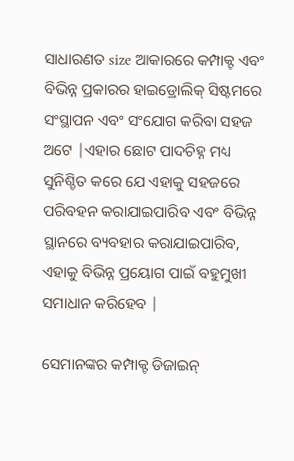ସାଧାରଣତ size ଆକାରରେ କମ୍ପାକ୍ଟ ଏବଂ ବିଭିନ୍ନ ପ୍ରକାରର ହାଇଡ୍ରୋଲିକ୍ ସିଷ୍ଟମରେ ସଂସ୍ଥାପନ ଏବଂ ସଂଯୋଗ କରିବା ସହଜ ଅଟେ |ଏହାର ଛୋଟ ପାଦଚିହ୍ନ ମଧ୍ୟ ସୁନିଶ୍ଚିତ କରେ ଯେ ଏହାକୁ ସହଜରେ ପରିବହନ କରାଯାଇପାରିବ ଏବଂ ବିଭିନ୍ନ ସ୍ଥାନରେ ବ୍ୟବହାର କରାଯାଇପାରିବ, ଏହାକୁ ବିଭିନ୍ନ ପ୍ରୟୋଗ ପାଇଁ ବହୁମୁଖୀ ସମାଧାନ କରିହେବ |

ସେମାନଙ୍କର କମ୍ପାକ୍ଟ ଡିଜାଇନ୍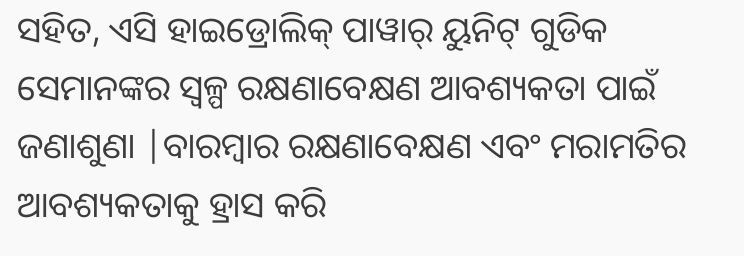ସହିତ, ଏସି ହାଇଡ୍ରୋଲିକ୍ ପାୱାର୍ ୟୁନିଟ୍ ଗୁଡିକ ସେମାନଙ୍କର ସ୍ୱଳ୍ପ ରକ୍ଷଣାବେକ୍ଷଣ ଆବଶ୍ୟକତା ପାଇଁ ଜଣାଶୁଣା |ବାରମ୍ବାର ରକ୍ଷଣାବେକ୍ଷଣ ଏବଂ ମରାମତିର ଆବଶ୍ୟକତାକୁ ହ୍ରାସ କରି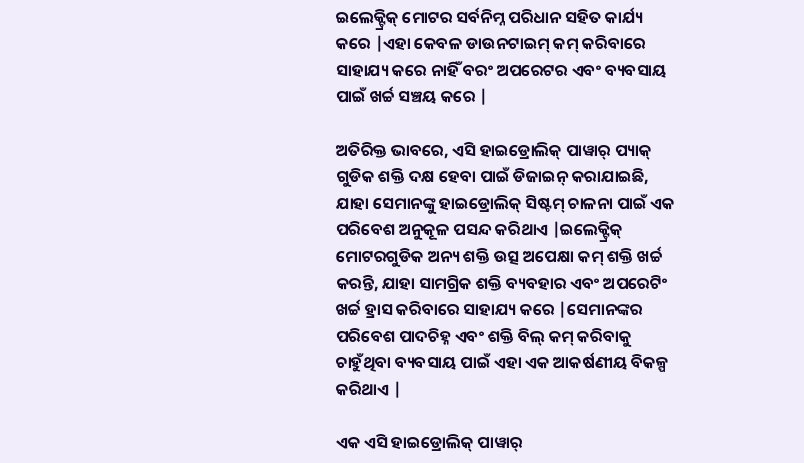ଇଲେକ୍ଟ୍ରିକ୍ ମୋଟର ସର୍ବନିମ୍ନ ପରିଧାନ ସହିତ କାର୍ଯ୍ୟ କରେ |ଏହା କେବଳ ଡାଉନଟାଇମ୍ କମ୍ କରିବାରେ ସାହାଯ୍ୟ କରେ ନାହିଁ ବରଂ ଅପରେଟର ଏବଂ ବ୍ୟବସାୟ ପାଇଁ ଖର୍ଚ୍ଚ ସଞ୍ଚୟ କରେ |

ଅତିରିକ୍ତ ଭାବରେ, ଏସି ହାଇଡ୍ରୋଲିକ୍ ପାୱାର୍ ପ୍ୟାକ୍ ଗୁଡିକ ଶକ୍ତି ଦକ୍ଷ ହେବା ପାଇଁ ଡିଜାଇନ୍ କରାଯାଇଛି, ଯାହା ସେମାନଙ୍କୁ ହାଇଡ୍ରୋଲିକ୍ ସିଷ୍ଟମ୍ ଚାଳନା ପାଇଁ ଏକ ପରିବେଶ ଅନୁକୂଳ ପସନ୍ଦ କରିଥାଏ |ଇଲେକ୍ଟ୍ରିକ୍ ମୋଟରଗୁଡିକ ଅନ୍ୟ ଶକ୍ତି ଉତ୍ସ ଅପେକ୍ଷା କମ୍ ଶକ୍ତି ଖର୍ଚ୍ଚ କରନ୍ତି, ଯାହା ସାମଗ୍ରିକ ଶକ୍ତି ବ୍ୟବହାର ଏବଂ ଅପରେଟିଂ ଖର୍ଚ୍ଚ ହ୍ରାସ କରିବାରେ ସାହାଯ୍ୟ କରେ |ସେମାନଙ୍କର ପରିବେଶ ପାଦଚିହ୍ନ ଏବଂ ଶକ୍ତି ବିଲ୍ କମ୍ କରିବାକୁ ଚାହୁଁଥିବା ବ୍ୟବସାୟ ପାଇଁ ଏହା ଏକ ଆକର୍ଷଣୀୟ ବିକଳ୍ପ କରିଥାଏ |

ଏକ ଏସି ହାଇଡ୍ରୋଲିକ୍ ପାୱାର୍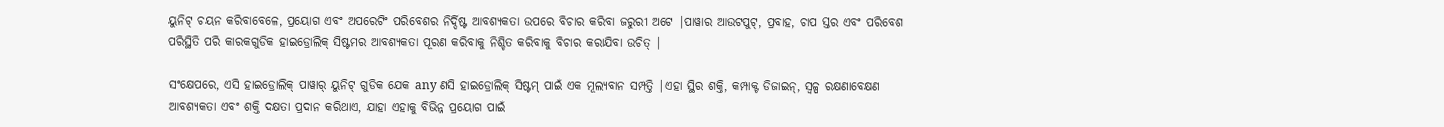ୟୁନିଟ୍ ଚୟନ କରିବାବେଳେ, ପ୍ରୟୋଗ ଏବଂ ଅପରେଟିଂ ପରିବେଶର ନିର୍ଦ୍ଦିଷ୍ଟ ଆବଶ୍ୟକତା ଉପରେ ବିଚାର କରିବା ଜରୁରୀ ଅଟେ |ପାୱାର ଆଉଟପୁଟ୍, ପ୍ରବାହ, ଚାପ ସ୍ତର ଏବଂ ପରିବେଶ ପରିସ୍ଥିତି ପରି କାରକଗୁଡିକ ହାଇଡ୍ରୋଲିକ୍ ସିଷ୍ଟମର ଆବଶ୍ୟକତା ପୂରଣ କରିବାକୁ ନିଶ୍ଚିତ କରିବାକୁ ବିଚାର କରାଯିବା ଉଚିତ୍ |

ସଂକ୍ଷେପରେ, ଏସି ହାଇଡ୍ରୋଲିକ୍ ପାୱାର୍ ୟୁନିଟ୍ ଗୁଡିକ ଯେକ any ଣସି ହାଇଡ୍ରୋଲିକ୍ ସିଷ୍ଟମ୍ ପାଇଁ ଏକ ମୂଲ୍ୟବାନ ସମ୍ପତ୍ତି |ଏହା ସ୍ଥିର ଶକ୍ତି, କମ୍ପାକ୍ଟ ଡିଜାଇନ୍, ସ୍ୱଳ୍ପ ରକ୍ଷଣାବେକ୍ଷଣ ଆବଶ୍ୟକତା ଏବଂ ଶକ୍ତି ଦକ୍ଷତା ପ୍ରଦାନ କରିଥାଏ, ଯାହା ଏହାକୁ ବିଭିନ୍ନ ପ୍ରୟୋଗ ପାଇଁ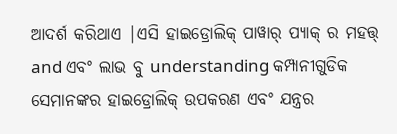ଆଦର୍ଶ କରିଥାଏ |ଏସି ହାଇଡ୍ରୋଲିକ୍ ପାୱାର୍ ପ୍ୟାକ୍ ର ମହତ୍ତ୍ and ଏବଂ ଲାଭ ବୁ understanding କମ୍ପାନୀଗୁଡିକ ସେମାନଙ୍କର ହାଇଡ୍ରୋଲିକ୍ ଉପକରଣ ଏବଂ ଯନ୍ତ୍ରର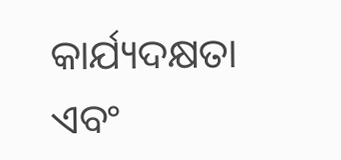କାର୍ଯ୍ୟଦକ୍ଷତା ଏବଂ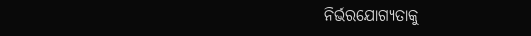ନିର୍ଭରଯୋଗ୍ୟତାକୁ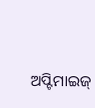ଅପ୍ଟିମାଇଜ୍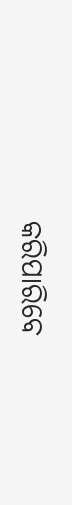କରିପାରିବେ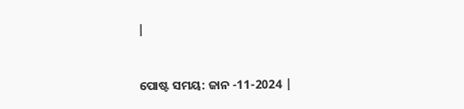|


ପୋଷ୍ଟ ସମୟ: ଜାନ -11-2024 |